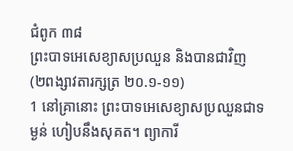ជំពូក ៣៨
ព្រះបាទអេសេខ្យាសប្រឈួន និងបានជាវិញ
(២ពង្សាវតារក្សត្រ ២០.១-១១)
1 នៅគ្រានោះ ព្រះបាទអេសេខ្យាសប្រឈួនជាទម្ងន់ ហៀបនឹងសុគត។ ព្យាការី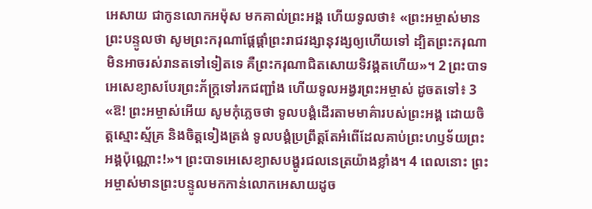អេសាយ ជាកូនលោកអម៉ុស មកគាល់ព្រះអង្គ ហើយទូលថា៖ «ព្រះអម្ចាស់មានព្រះបន្ទូលថា សូមព្រះករុណាផ្តែផ្តាំព្រះរាជវង្សានុវង្សឲ្យហើយទៅ ដ្បិតព្រះករុណាមិនអាចរស់រានតទៅទៀតទេ គឺព្រះករុណាជិតសោយទិវង្គតហើយ»។ 2 ព្រះបាទអេសេខ្យាសបែរព្រះភ័ក្ត្រទៅរកជញ្ជាំង ហើយទូលអង្វរព្រះអម្ចាស់ ដូចតទៅ៖ 3 «ឱ! ព្រះអម្ចាស់អើយ សូមកុំភ្លេចថា ទូលបង្គំដើរតាមមាគ៌ារបស់ព្រះអង្គ ដោយចិត្តស្មោះស្ម័គ្រ និងចិត្តទៀងត្រង់ ទូលបង្គំប្រព្រឹត្តតែអំពើដែលគាប់ព្រះហឫទ័យព្រះអង្គប៉ុណ្ណោះ!»។ ព្រះបាទអេសេខ្យាសបង្ហូរជលនេត្រយ៉ាងខ្លាំង។ 4 ពេលនោះ ព្រះអម្ចាស់មានព្រះបន្ទូលមកកាន់លោកអេសាយដូច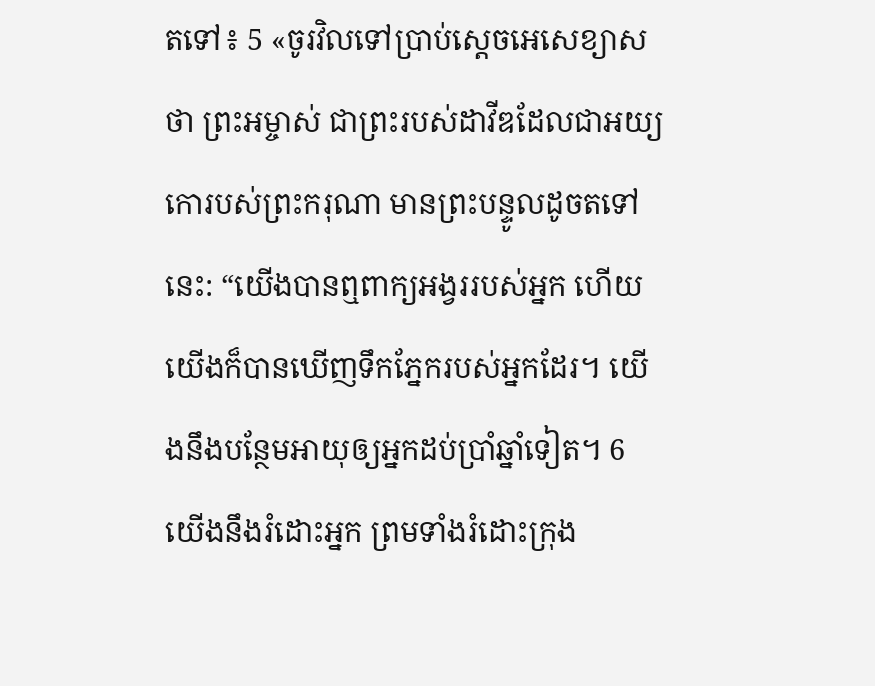តទៅ៖ 5 «ចូរវិលទៅប្រាប់ស្តេចអេសេខ្យាសថា ព្រះអម្ចាស់ ជាព្រះរបស់ដាវីឌដែលជាអយ្យកោរបស់ព្រះករុណា មានព្រះបន្ទូលដូចតទៅនេះ: “យើងបានឮពាក្យអង្វររបស់អ្នក ហើយយើងក៏បានឃើញទឹកភ្នែករបស់អ្នកដែរ។ យើងនឹងបន្ថែមអាយុឲ្យអ្នកដប់ប្រាំឆ្នាំទៀត។ 6 យើងនឹងរំដោះអ្នក ព្រមទាំងរំដោះក្រុង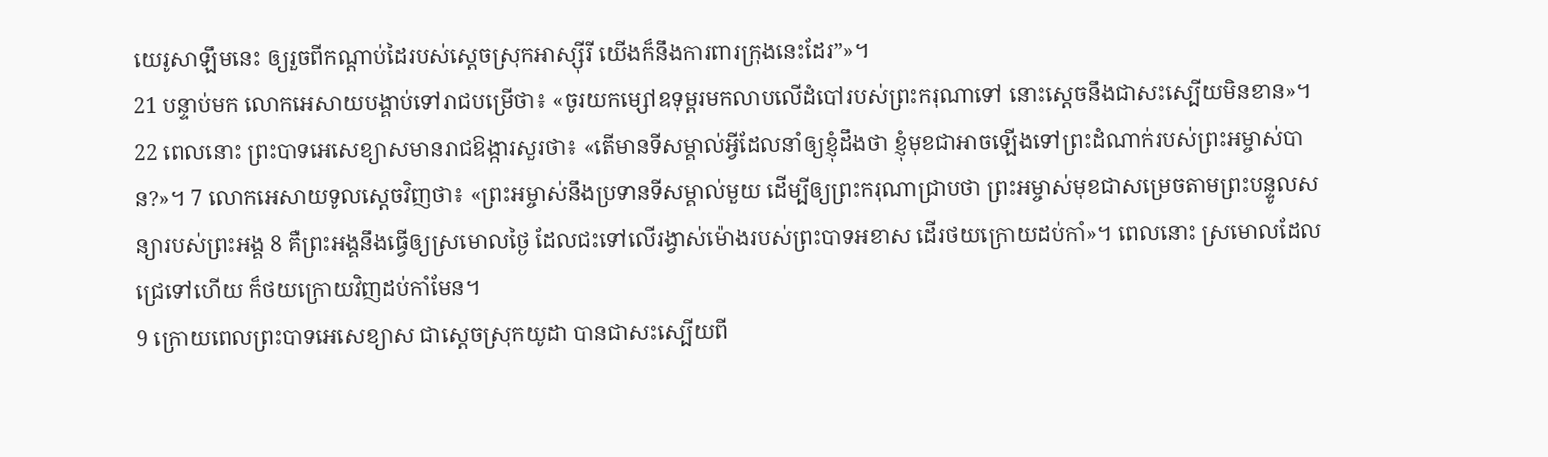យេរូសាឡឹមនេះ ឲ្យរួចពីកណ្ដាប់ដៃរបស់ស្តេចស្រុកអាស្ស៊ីរី យើងក៏នឹងការពារក្រុងនេះដែរ”»។
21 បន្ទាប់មក លោកអេសាយបង្គាប់ទៅរាជបម្រើថា៖ «ចូរយកម្សៅឧទុម្ពរមកលាបលើដំបៅរបស់ព្រះករុណាទៅ នោះស្តេចនឹងជាសះស្បើយមិនខាន»។
22 ពេលនោះ ព្រះបាទអេសេខ្យាសមានរាជឱង្ការសួរថា៖ «តើមានទីសម្គាល់អ្វីដែលនាំឲ្យខ្ញុំដឹងថា ខ្ញុំមុខជាអាចឡើងទៅព្រះដំណាក់របស់ព្រះអម្ចាស់បាន?»។ 7 លោកអេសាយទូលស្តេចវិញថា៖ «ព្រះអម្ចាស់នឹងប្រទានទីសម្គាល់មួយ ដើម្បីឲ្យព្រះករុណាជ្រាបថា ព្រះអម្ចាស់មុខជាសម្រេចតាមព្រះបន្ទូលសន្យារបស់ព្រះអង្គ 8 គឺព្រះអង្គនឹងធ្វើឲ្យស្រមោលថ្ងៃ ដែលជះទៅលើរង្វាស់ម៉ោងរបស់ព្រះបាទអខាស ដើរថយក្រោយដប់កាំ»។ ពេលនោះ ស្រមោលដែលជ្រេទៅហើយ ក៏ថយក្រោយវិញដប់កាំមែន។
9 ក្រោយពេលព្រះបាទអេសេខ្យាស ជាស្តេចស្រុកយូដា បានជាសះស្បើយពី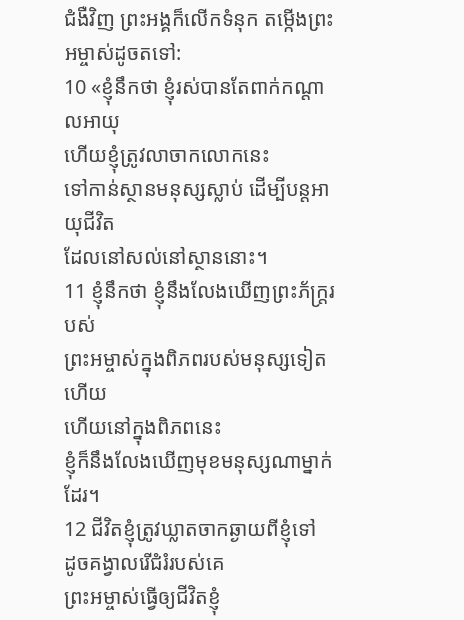ជំងឺវិញ ព្រះអង្គក៏លើកទំនុក តម្កើងព្រះអម្ចាស់ដូចតទៅ:
10 «ខ្ញុំនឹកថា ខ្ញុំរស់បានតែពាក់កណ្ដាលអាយុ
ហើយខ្ញុំត្រូវលាចាកលោកនេះ
ទៅកាន់ស្ថានមនុស្សស្លាប់ ដើម្បីបន្តអាយុជីវិត
ដែលនៅសល់នៅស្ថាននោះ។
11 ខ្ញុំនឹកថា ខ្ញុំនឹងលែងឃើញព្រះភ័ក្ត្ររបស់
ព្រះអម្ចាស់ក្នុងពិភពរបស់មនុស្សទៀតហើយ
ហើយនៅក្នុងពិភពនេះ
ខ្ញុំក៏នឹងលែងឃើញមុខមនុស្សណាម្នាក់ដែរ។
12 ជីវិតខ្ញុំត្រូវឃ្លាតចាកឆ្ងាយពីខ្ញុំទៅ
ដូចគង្វាលរើជំរំរបស់គេ
ព្រះអម្ចាស់ធ្វើឲ្យជីវិតខ្ញុំ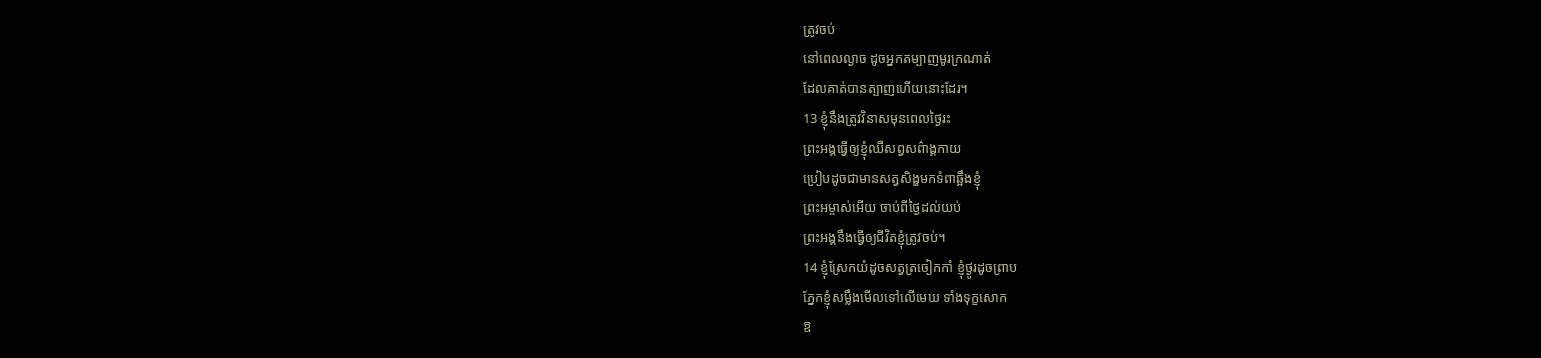ត្រូវចប់
នៅពេលល្ងាច ដូចអ្នកតម្បាញមូរក្រណាត់
ដែលគាត់បានត្បាញហើយនោះដែរ។
13 ខ្ញុំនឹងត្រូវវិនាសមុនពេលថ្ងៃរះ
ព្រះអង្គធ្វើឲ្យខ្ញុំឈឺសព្វសព៌ាង្គកាយ
ប្រៀបដូចជាមានសត្វសិង្ហមកទំពាឆ្អឹងខ្ញុំ
ព្រះអម្ចាស់អើយ ចាប់ពីថ្ងៃដល់យប់
ព្រះអង្គនឹងធ្វើឲ្យជីវិតខ្ញុំត្រូវចប់។
14 ខ្ញុំស្រែកយំដូចសត្វត្រចៀកកាំ ខ្ញុំថ្ងូរដូចព្រាប
ភ្នែកខ្ញុំសម្លឹងមើលទៅលើមេឃ ទាំងទុក្ខសោក
ឱ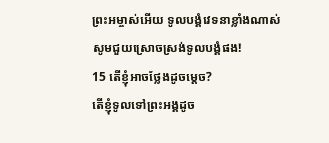ព្រះអម្ចាស់អើយ ទូលបង្គំវេទនាខ្លាំងណាស់
សូមជួយស្រោចស្រង់ទូលបង្គំផង!
15 តើខ្ញុំអាចថ្លែងដូចម្ដេច?
តើខ្ញុំទូលទៅព្រះអង្គដូច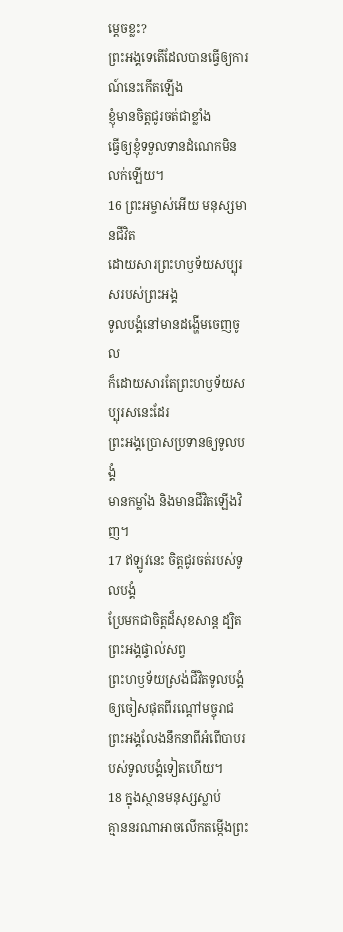ម្ដេចខ្លះ?
ព្រះអង្គទេតើដែលបានធ្វើឲ្យការណ៍នេះកើតឡើង
ខ្ញុំមានចិត្តជូរចត់ជាខ្លាំង
ធ្វើឲ្យខ្ញុំទទួលទានដំណេកមិនលក់ឡើយ។
16 ព្រះអម្ចាស់អើយ មនុស្សមានជីវិត
ដោយសារព្រះហឫទ័យសប្បុរសរបស់ព្រះអង្គ
ទូលបង្គំនៅមានដង្ហើមចេញចូល
ក៏ដោយសារតែព្រះហឫទ័យសប្បុរសនេះដែរ
ព្រះអង្គប្រោសប្រទានឲ្យទូលបង្គំ
មានកម្លាំង និងមានជីវិតឡើងវិញ។
17 ឥឡូវនេះ ចិត្តជូរចត់របស់ទូលបង្គំ
ប្រែមកជាចិត្តដ៏សុខសាន្ត ដ្បិតព្រះអង្គផ្ទាល់សព្វ
ព្រះហឫទ័យស្រង់ជីវិតទូលបង្គំ
ឲ្យចៀសផុតពីរណ្ដៅមច្ចុរាជ
ព្រះអង្គលែងនឹកនាពីអំពើបាបរបស់ទូលបង្គំទៀតហើយ។
18 ក្នុងស្ថានមនុស្សស្លាប់
គ្មាននរណាអាចលើកតម្កើងព្រះ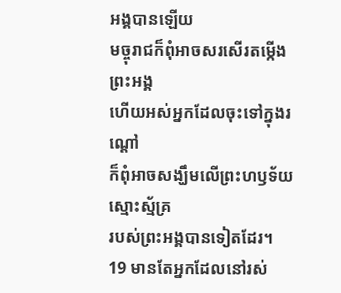អង្គបានឡើយ
មច្ចុរាជក៏ពុំអាចសរសើរតម្កើងព្រះអង្គ
ហើយអស់អ្នកដែលចុះទៅក្នុងរណ្ដៅ
ក៏ពុំអាចសង្ឃឹមលើព្រះហឫទ័យស្មោះស្ម័គ្រ
របស់ព្រះអង្គបានទៀតដែរ។
19 មានតែអ្នកដែលនៅរស់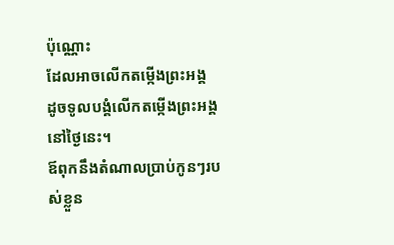ប៉ុណ្ណោះ
ដែលអាចលើកតម្កើងព្រះអង្គ
ដូចទូលបង្គំលើកតម្កើងព្រះអង្គនៅថ្ងៃនេះ។
ឪពុកនឹងតំណាលប្រាប់កូនៗរបស់ខ្លួន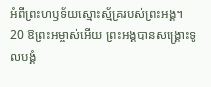អំពីព្រះហឫទ័យស្មោះស្ម័គ្ររបស់ព្រះអង្គ។
20 ឱព្រះអម្ចាស់អើយ ព្រះអង្គបានសង្គ្រោះទូលបង្គំ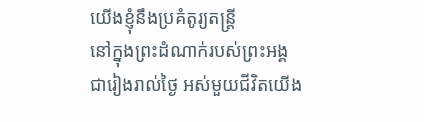យើងខ្ញុំនឹងប្រគំតូរ្យតន្ដ្រី
នៅក្នុងព្រះដំណាក់របស់ព្រះអង្គ
ជារៀងរាល់ថ្ងៃ អស់មួយជីវិតយើង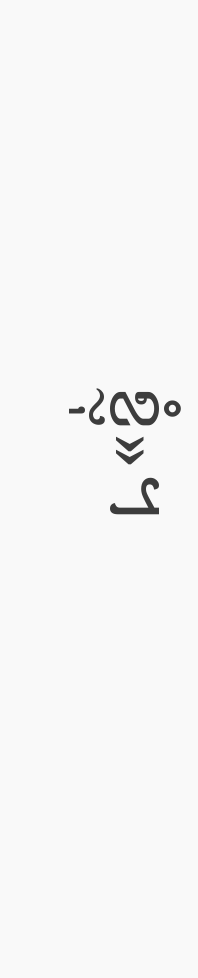ខ្ញុំ»។